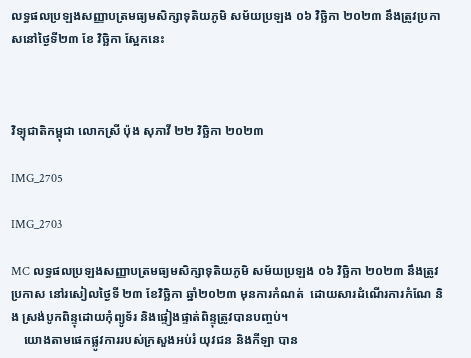លទ្ធផលប្រឡងសញ្ញាបត្រមធ្យមសិក្សាទុតិយភូមិ សម័យប្រឡង ០៦ វិច្ឆិកា ២០២៣ នឹងត្រូវប្រកាសនៅថ្ងៃទី២៣ ខែ វិច្ឆិកា ស្អែកនេះ



វិទ្យុជាតិកម្ពុជា លោកស្រី ប៉ុង សុភាវី ២២ វិច្ឆិកា ២០២៣

IMG_2705

IMG_2703

MC លទ្ធផលប្រឡងសញ្ញាបត្រមធ្យមសិក្សាទុតិយភូមិ សម័យប្រឡង ០៦ វិច្ឆិកា ២០២៣ នឹងត្រូវ ប្រកាស នៅរសៀលថ្ងៃទី ២៣ ខែវិច្ឆិកា ឆ្នាំ២០២៣ មុនការកំណត់  ដោយសារដំណើរការកំណែ និង ស្រង់បូកពិន្ទុដោយកុំព្យូទ័រ និងផ្ទៀងផ្ទាត់ពិន្ទុត្រូវបានបញ្ចប់។
    យោងតាមផេកផ្លូវការរបស់ក្រសួងអប់រំ យុវជន និងកីឡា បាន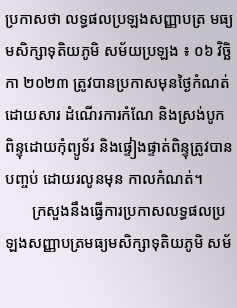ប្រកាសថា លទ្ធផលប្រឡងសញ្ញាបត្រ មធ្យមសិក្សាទុតិយភូមិ សម័យប្រឡង ៖ ០៦ វិច្ឆិកា ២០២៣ ត្រូវបានប្រកាសមុនថ្ងៃកំណត់ ដោយសារ ដំណើរការកំណែ និងស្រង់បូកពិន្ទុដោយកុំព្យូទ័រ និងផ្ទៀងផ្ទាត់ពិន្ទុត្រូវបានបញ្ចប់ ដោយរលូនមុន កាលកំណត់។
       ក្រសួងនឹងធ្វើការប្រកាសលទ្ធផលប្រឡងសញ្ញាបត្រមធ្យមសិក្សាទុតិយភូមិ សម័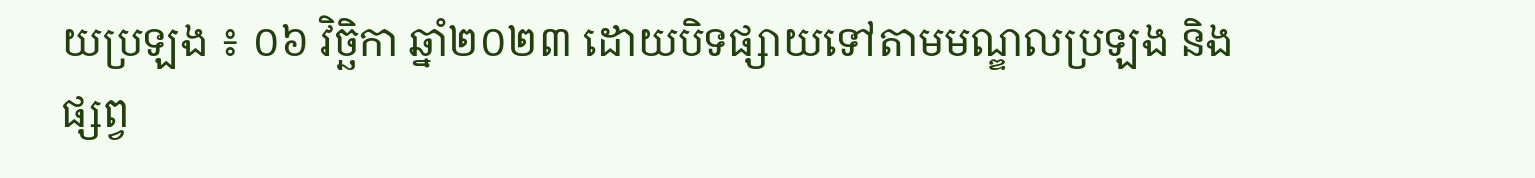យប្រឡង ៖ ០៦ វិច្ឆិកា ឆ្នាំ២០២៣ ដោយបិទផ្សាយទៅតាមមណ្ឌលប្រឡង និងផ្សព្វ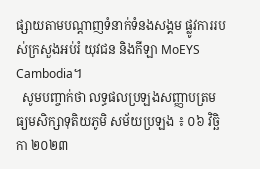ផ្សាយតាមបណ្ដាញទំនាក់ទំនងសង្គម ផ្លូវការរបស់ក្រសួងអប់រំ យុវជន និងកីឡា MoEYS Cambodia។
  សូមបញ្ចាក់ថា លទ្ធផលប្រឡងសញ្ញាបត្រមធ្យមសិក្សាទុតិយភូមិ សម័យប្រឡង ៖ ០៦ វិច្ឆិកា ២០២៣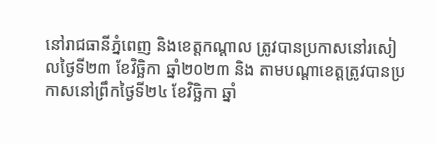នៅរាជធានីភ្នំពេញ និងខេត្តកណ្ដាល ត្រូវបានប្រកាសនៅរសៀលថ្ងៃទី២៣ ខែវិច្ឆិកា ឆ្នាំ២០២៣ និង តាមបណ្ដាខេត្តត្រូវបានប្រកាសនៅព្រឹកថ្ងៃទី២៤ ខែវិច្ឆិកា ឆ្នាំ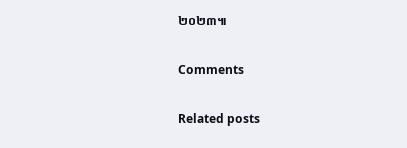២០២៣៕

Comments

Related posts